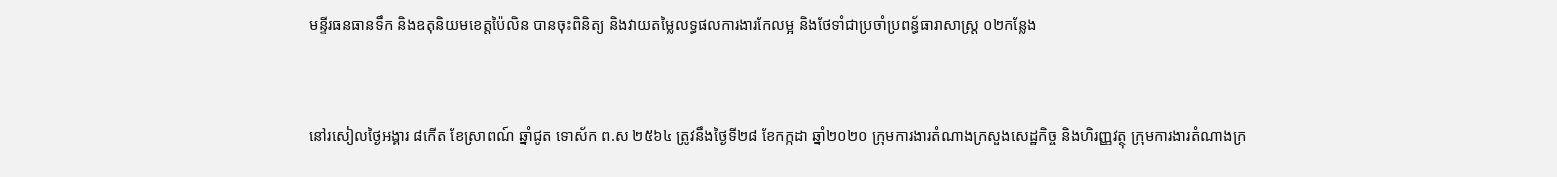មន្ទីរធនធានទឹក និងឧតុនិយមខេត្តប៉ៃលិន បានចុះពិនិត្យ និងវាយតម្លៃលទ្ធផលការងារកែលម្អ និងថែទាំជាប្រចាំប្រពន្ធ័ធារាសាស្រ្ត ០២កន្លែង


នៅរសៀលថ្ងៃអង្គារ ៨កើត ខែស្រាពណ៍ ឆ្នាំជូត ទោស័ក ព.ស ២៥៦៤ ត្រូវនឹងថ្ងៃទី២៨ ខែកក្កដា ឆ្នាំ២០២០ ក្រុមការងារតំណាងក្រសួងសេដ្ឋកិច្ច និងហិរញ្ញវត្ថុ ក្រុមការងារតំណាងក្រ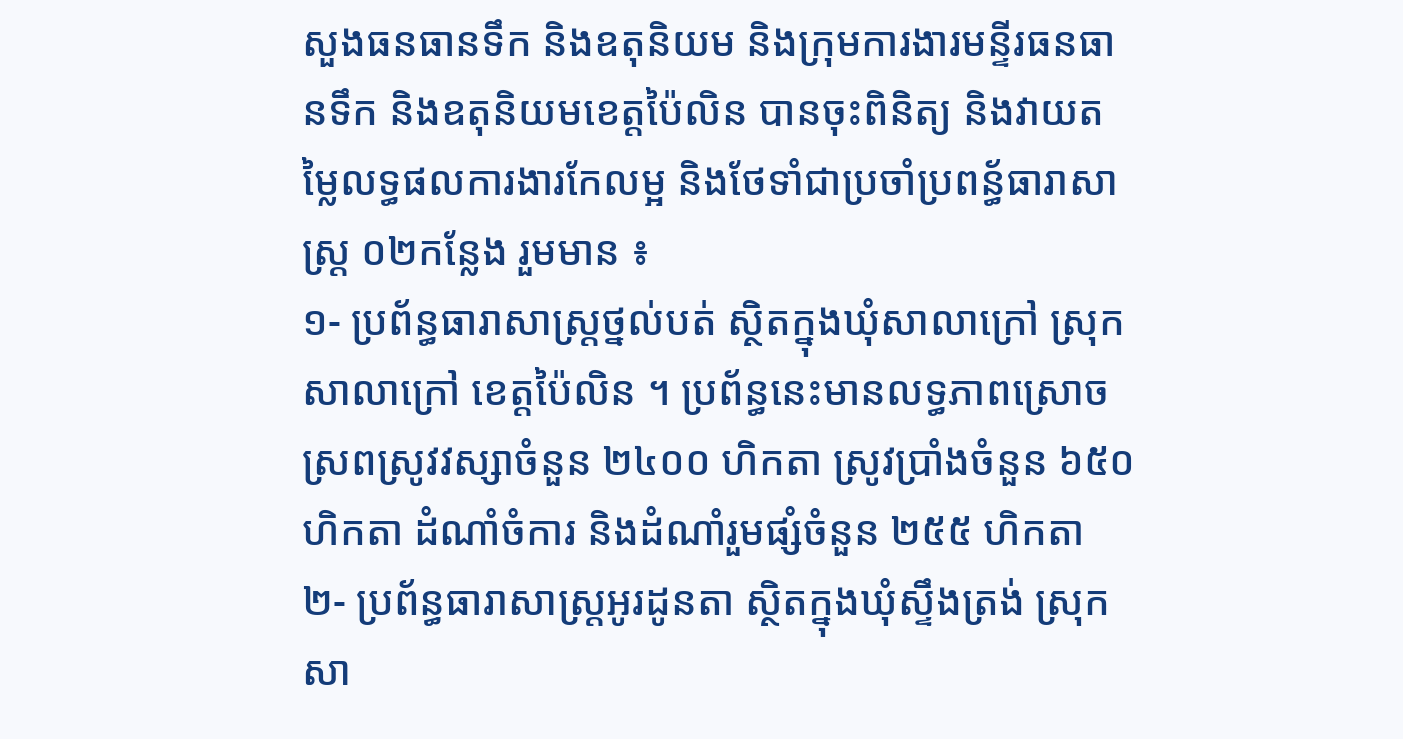សួងធនធានទឹក និងឧតុនិយម និងក្រុមការងារមន្ទីរធនធានទឹក និងឧតុនិយមខេត្តប៉ៃលិន បានចុះពិនិត្យ និងវាយតម្លៃលទ្ធផលការងារកែលម្អ និងថែទាំជាប្រចាំប្រពន្ធ័ធារាសាស្រ្ត ០២កន្លែង រួមមាន ៖
១- ប្រព័ន្ធធារាសាស្រ្តថ្នល់បត់ ស្ថិតក្នុងឃុំសាលាក្រៅ ស្រុកសាលាក្រៅ ខេត្តប៉ៃលិន ។ ប្រព័ន្ធនេះមានលទ្ធភាពស្រោចស្រពស្រូវវស្សាចំនួន ២៤០០ ហិកតា ស្រូវប្រាំងចំនួន ៦៥០ ហិកតា ដំណាំចំការ និងដំណាំរួមផ្សំចំនួន ២៥៥ ហិកតា
២- ប្រព័ន្ធធារាសាស្រ្តអូរដូនតា ស្ថិតក្នុងឃុំស្ទឹងត្រង់ ស្រុកសា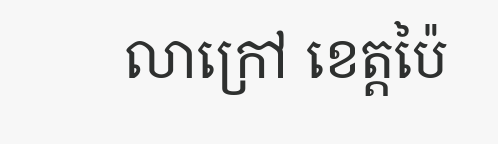លាក្រៅ ខេត្តប៉ៃ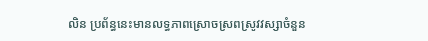លិន ប្រព័ន្ធនេះមានលទ្ធភាពស្រោចស្រពស្រូវវស្សាចំនួន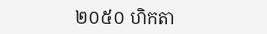២០៥០ ហិកតា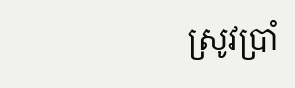ស្រូវប្រាំ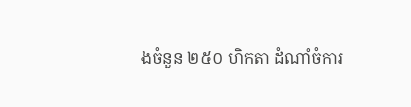ងចំនួន ២៥០ ហិកតា ដំណាំចំការ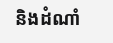និងដំណាំ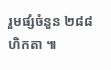រួមផ្សំចំនួន ២៨៨ ហិកតា ៕